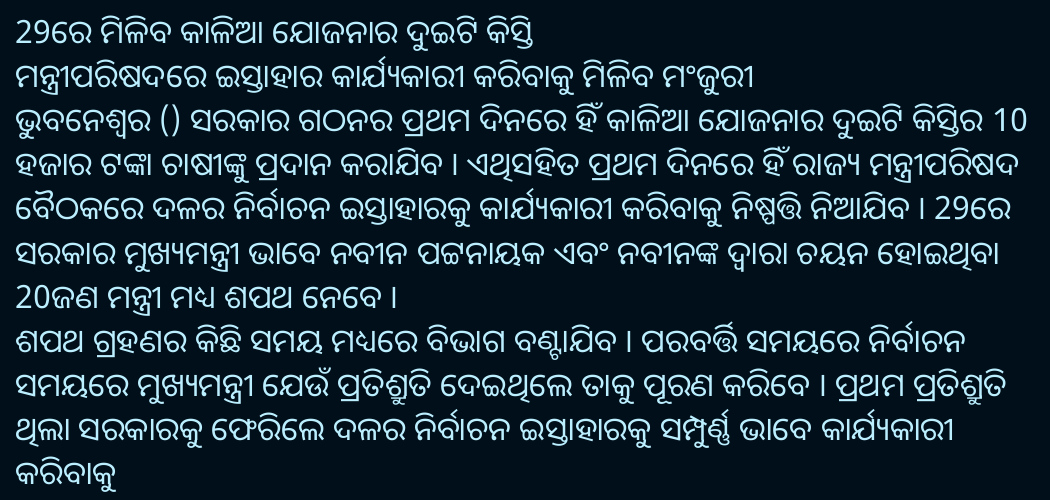29ରେ ମିଳିବ କାଳିଆ ଯୋଜନାର ଦୁଇଟି କିସ୍ତି
ମନ୍ତ୍ରୀପରିଷଦରେ ଇସ୍ତାହାର କାର୍ଯ୍ୟକାରୀ କରିବାକୁ ମିଳିବ ମଂଜୁରୀ
ଭୁବନେଶ୍ବର () ସରକାର ଗଠନର ପ୍ରଥମ ଦିନରେ ହିଁ କାଳିଆ ଯୋଜନାର ଦୁଇଟି କିସ୍ତିର 10 ହଜାର ଟଙ୍କା ଚାଷୀଙ୍କୁ ପ୍ରଦାନ କରାଯିବ । ଏଥିସହିତ ପ୍ରଥମ ଦିନରେ ହିଁ ରାଜ୍ୟ ମନ୍ତ୍ରୀପରିଷଦ ବୈଠକରେ ଦଳର ନିର୍ବାଚନ ଇସ୍ତାହାରକୁ କାର୍ଯ୍ୟକାରୀ କରିବାକୁ ନିଷ୍ପତ୍ତି ନିଆଯିବ । 29ରେ ସରକାର ମୁଖ୍ୟମନ୍ତ୍ରୀ ଭାବେ ନବୀନ ପଟ୍ଟନାୟକ ଏବଂ ନବୀନଙ୍କ ଦ୍ବାରା ଚୟନ ହୋଇଥିବା 20ଜଣ ମନ୍ତ୍ରୀ ମଧ୍ୟ ଶପଥ ନେବେ ।
ଶପଥ ଗ୍ରହଣର କିଛି ସମୟ ମଧ୍ୟରେ ବିଭାଗ ବଣ୍ଟାଯିବ । ପରବର୍ତ୍ତି ସମୟରେ ନିର୍ବାଚନ ସମୟରେ ମୁଖ୍ୟମନ୍ତ୍ରୀ ଯେଉଁ ପ୍ରତିଶ୍ରୁତି ଦେଇଥିଲେ ତାକୁ ପୂରଣ କରିବେ । ପ୍ରଥମ ପ୍ରତିଶ୍ରୁତି ଥିଲା ସରକାରକୁ ଫେରିଲେ ଦଳର ନିର୍ବାଚନ ଇସ୍ତାହାରକୁ ସମ୍ପୁର୍ଣ୍ଣ ଭାବେ କାର୍ଯ୍ୟକାରୀ କରିବାକୁ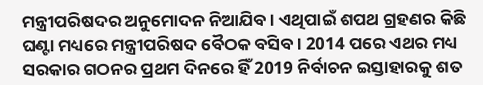ମନ୍ତ୍ରୀପରିଷଦର ଅନୁମୋଦନ ନିଆଯିବ । ଏଥିପାଇଁ ଶପଥ ଗ୍ରହଣର କିଛି ଘଣ୍ଟା ମଧ୍ୟରେ ମନ୍ତ୍ରୀପରିଷଦ ବୈଠକ ବସିବ । 2014 ପରେ ଏଥର ମଧ୍ୟ ସରକାର ଗଠନର ପ୍ରଥମ ଦିନରେ ହିଁ 2019 ନିର୍ବାଚନ ଇସ୍ତାହାରକୁ ଶତ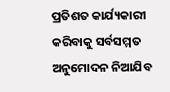ପ୍ରତିଶତ କାର୍ଯ୍ୟକାରୀ କରିବାକୁ ସର୍ବସମ୍ମତ ଅନୁମୋଦନ ନିଆଯିବ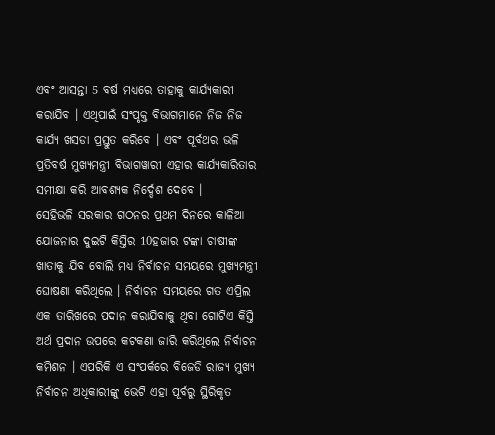ଏବଂ ଆସନ୍ତା 5 ବର୍ଷ ମଧ୍ୟରେ ତାହାକୁ କାର୍ଯ୍ୟକାରୀ କରାଯିବ । ଏଥିପାଇଁ ସଂପୃକ୍ତ ବିଭାଗମାନେ ନିଜ ନିଜ କାର୍ଯ୍ୟ ଖସଡା ପ୍ରସ୍ତୁତ କରିବେ । ଏବଂ ପୂର୍ବଥର ଭଳି ପ୍ରତିବର୍ଷ ମୁଖ୍ୟମନ୍ତ୍ରୀ ବିଭାଗୱାରୀ ଏହାର କାର୍ଯ୍ୟକାରିତାର ସମୀକ୍ଷା କରି ଆବଶ୍ୟକ ନିର୍ଦ୍ଦେଶ ଦେବେ ।
ସେହିଭଳି ସରକାର ଗଠନର ପ୍ରଥମ ଦିନରେ କାଳିଆ ଯୋଜନାର ଦୁଇଟି କିସ୍ତିର 10ହଜାର ଟଙ୍କା ଚାଷୀଙ୍କ ଖାତାକୁ ଯିବ ବୋଲି ମଧ୍ୟ ନିର୍ବାଚନ ସମୟରେ ମୁଖ୍ୟମନ୍ତ୍ରୀ ଘୋଷଣା କରିଥିଲେ । ନିର୍ବାଚନ ସମୟରେ ଗତ ଏପ୍ରିଲ ଏକ ତାରିଖରେ ପଦାନ କରାଯିବାକୁ ଥିବା ଗୋଟିଏ କିସ୍ତି ଅର୍ଥ ପ୍ରଦାନ ଉପରେ କଟକଣା ଜାରି କରିଥିଲେ ନିର୍ବାଚନ କମିଶନ । ଏପରିକି ଏ ସଂପର୍କରେ ବିଜେଡି ରାଜ୍ୟ ମୁଖ୍ୟ ନିର୍ବାଚନ ଅଧିକାରୀଙ୍କୁ ଭେଟି ଏହା ପୂର୍ବରୁ ସ୍ଥିରିକୃତ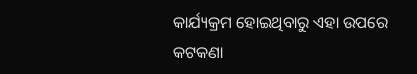କାର୍ଯ୍ୟକ୍ରମ ହୋଇଥିବାରୁ ଏହା ଉପରେ କଟକଣା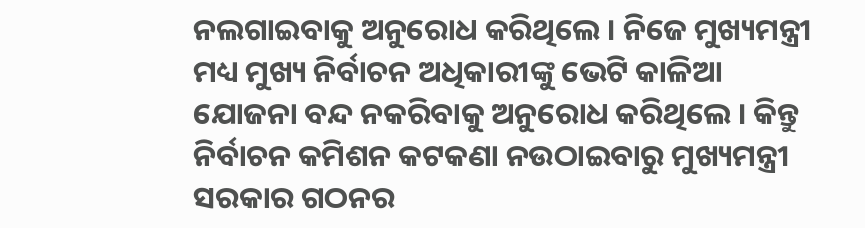ନଲଗାଇବାକୁ ଅନୁରୋଧ କରିଥିଲେ । ନିଜେ ମୁଖ୍ୟମନ୍ତ୍ରୀ ମଧ୍ୟ ମୁଖ୍ୟ ନିର୍ବାଚନ ଅଧିକାରୀଙ୍କୁ ଭେଟି କାଳିଆ ଯୋଜନା ବନ୍ଦ ନକରିବାକୁ ଅନୁରୋଧ କରିଥିଲେ । କିନ୍ତୁ ନିର୍ବାଚନ କମିଶନ କଟକଣା ନଉଠାଇବାରୁ ମୁଖ୍ୟମନ୍ତ୍ରୀ ସରକାର ଗଠନର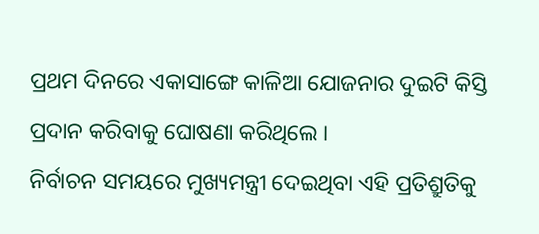ପ୍ରଥମ ଦିନରେ ଏକାସାଙ୍ଗେ କାଳିଆ ଯୋଜନାର ଦୁଇଟି କିସ୍ତି ପ୍ରଦାନ କରିବାକୁ ଘୋଷଣା କରିଥିଲେ ।
ନିର୍ବାଚନ ସମୟରେ ମୁଖ୍ୟମନ୍ତ୍ରୀ ଦେଇଥିବା ଏହି ପ୍ରତିଶ୍ରୁତିକୁ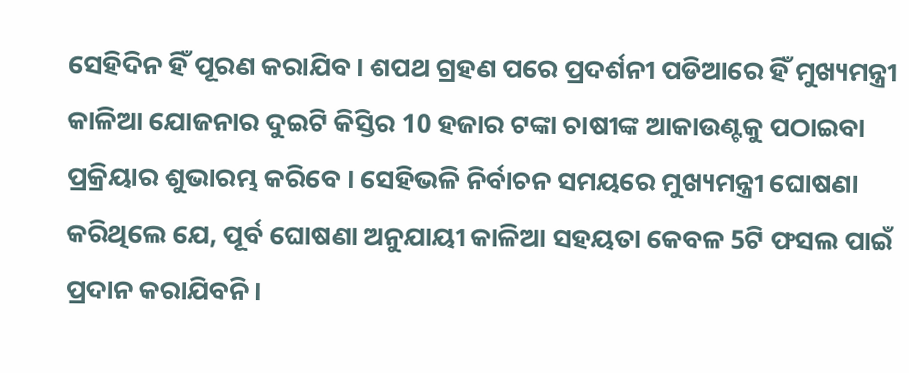ସେହିଦିନ ହିଁ ପୂରଣ କରାଯିବ । ଶପଥ ଗ୍ରହଣ ପରେ ପ୍ରଦର୍ଶନୀ ପଡିଆରେ ହିଁ ମୁଖ୍ୟମନ୍ତ୍ରୀ କାଳିଆ ଯୋଜନାର ଦୁଇଟି କିସ୍ତିର 10 ହଜାର ଟଙ୍କା ଚାଷୀଙ୍କ ଆକାଉଣ୍ଟକୁ ପଠାଇବା ପ୍ରକ୍ରିୟାର ଶୁଭାରମ୍ଭ କରିବେ । ସେହିଭଳି ନିର୍ବାଚନ ସମୟରେ ମୁଖ୍ୟମନ୍ତ୍ରୀ ଘୋଷଣା କରିଥିଲେ ଯେ, ପୂର୍ବ ଘୋଷଣା ଅନୁଯାୟୀ କାଳିଆ ସହୟତା କେବଳ 5ଟି ଫସଲ ପାଇଁ ପ୍ରଦାନ କରାଯିବନି ।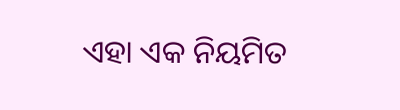ଏହା ଏକ ନିୟମିତ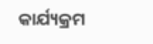କାର୍ଯ୍ୟକ୍ରମ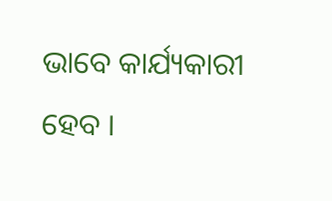ଭାବେ କାର୍ଯ୍ୟକାରୀ ହେବ ।